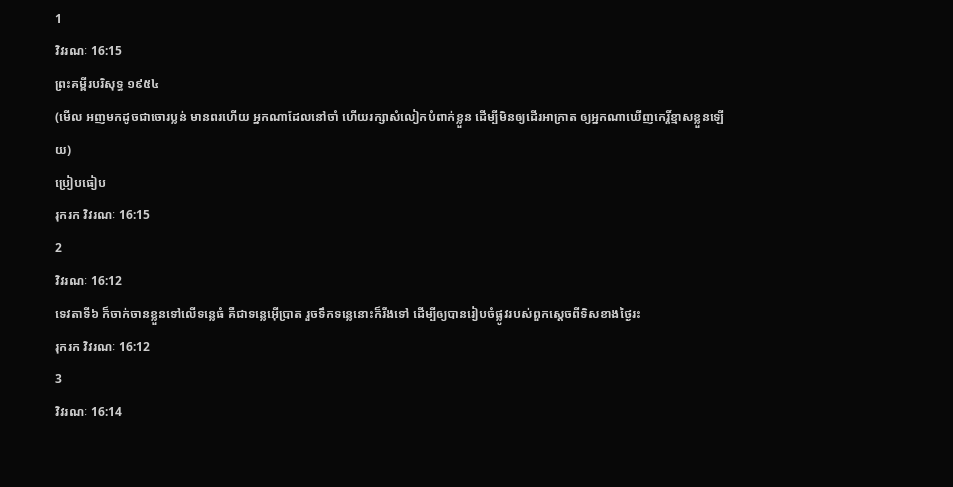1
វិវរណៈ 16:15
ព្រះគម្ពីរបរិសុទ្ធ ១៩៥៤
(មើល អញមកដូចជាចោរប្លន់ មានពរហើយ អ្នកណាដែលនៅចាំ ហើយរក្សាសំលៀកបំពាក់ខ្លួន ដើម្បីមិនឲ្យដើរអាក្រាត ឲ្យអ្នកណាឃើញកេរ្តិ៍ខ្មាសខ្លួនឡើយ)
ប្រៀបធៀប
រុករក វិវរណៈ 16:15
2
វិវរណៈ 16:12
ទេវតាទី៦ ក៏ចាក់ចានខ្លួនទៅលើទន្លេធំ គឺជាទន្លេអ៊ើប្រាត រួចទឹកទន្លេនោះក៏រីងទៅ ដើម្បីឲ្យបានរៀបចំផ្លូវរបស់ពួកស្តេចពីទិសខាងថ្ងៃរះ
រុករក វិវរណៈ 16:12
3
វិវរណៈ 16:14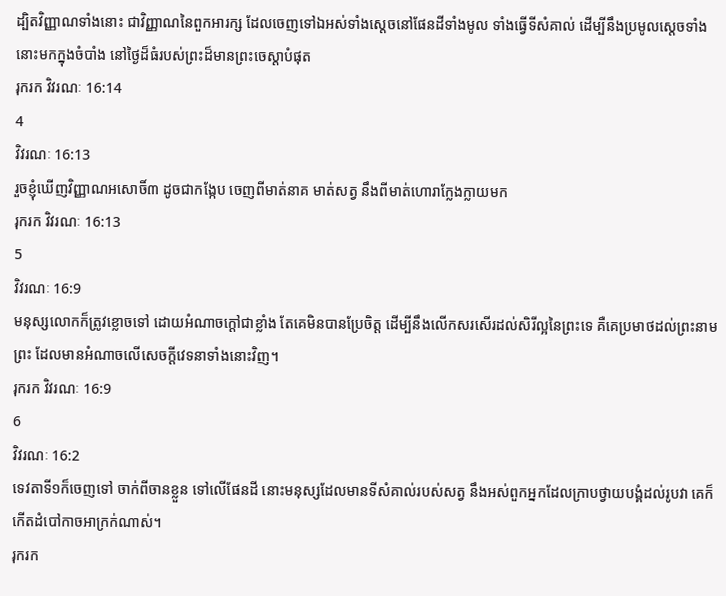ដ្បិតវិញ្ញាណទាំងនោះ ជាវិញ្ញាណនៃពួកអារក្ស ដែលចេញទៅឯអស់ទាំងស្តេចនៅផែនដីទាំងមូល ទាំងធ្វើទីសំគាល់ ដើម្បីនឹងប្រមូលស្តេចទាំងនោះមកក្នុងចំបាំង នៅថ្ងៃដ៏ធំរបស់ព្រះដ៏មានព្រះចេស្តាបំផុត
រុករក វិវរណៈ 16:14
4
វិវរណៈ 16:13
រួចខ្ញុំឃើញវិញ្ញាណអសោចិ៍៣ ដូចជាកង្កែប ចេញពីមាត់នាគ មាត់សត្វ នឹងពីមាត់ហោរាក្លែងក្លាយមក
រុករក វិវរណៈ 16:13
5
វិវរណៈ 16:9
មនុស្សលោកក៏ត្រូវខ្លោចទៅ ដោយអំណាចក្តៅជាខ្លាំង តែគេមិនបានប្រែចិត្ត ដើម្បីនឹងលើកសរសើរដល់សិរីល្អនៃព្រះទេ គឺគេប្រមាថដល់ព្រះនាមព្រះ ដែលមានអំណាចលើសេចក្ដីវេទនាទាំងនោះវិញ។
រុករក វិវរណៈ 16:9
6
វិវរណៈ 16:2
ទេវតាទី១ក៏ចេញទៅ ចាក់ពីចានខ្លួន ទៅលើផែនដី នោះមនុស្សដែលមានទីសំគាល់របស់សត្វ នឹងអស់ពួកអ្នកដែលក្រាបថ្វាយបង្គំដល់រូបវា គេក៏កើតដំបៅកាចអាក្រក់ណាស់។
រុករក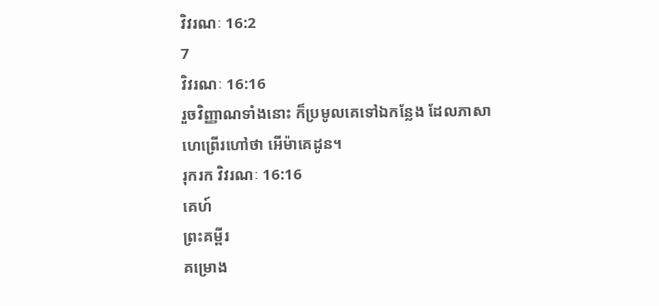វិវរណៈ 16:2
7
វិវរណៈ 16:16
រួចវិញ្ញាណទាំងនោះ ក៏ប្រមូលគេទៅឯកន្លែង ដែលភាសាហេព្រើរហៅថា អើម៉ាគេដូន។
រុករក វិវរណៈ 16:16
គេហ៍
ព្រះគម្ពីរ
គម្រោង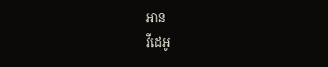អាន
វីដេអូ